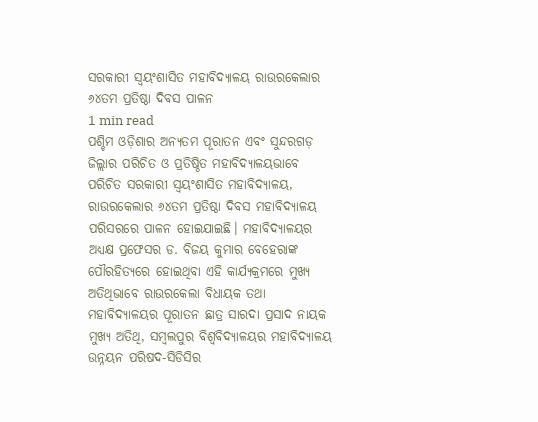ସରକାରୀ ସ୍ୱୟଂଶାସିତ ମହାବିଦ୍ୟାଳୟ ରାଉରକେଲାର ୬୪ତମ ପ୍ରତିଷ୍ଠା ଦିବସ ପାଳନ
1 min read
ପଶ୍ଚିମ ଓଡ଼ିଶାର ଅନ୍ୟତମ ପୂରାତନ ଏବଂ ସୁନ୍ଦରଗଡ଼ ଜିଲ୍ଲାର ପରିଚିତ ଓ ପ୍ରତିଷ୍ଠିତ ମହାବିଦ୍ୟାଳୟଭାବେ ପରିଚିତ ସରକାରୀ ସ୍ୱୟଂଶାସିତ ମହାବିଦ୍ୟାଳୟ, ରାଉରକେଲାର ୬୪ତମ ପ୍ରତିଷ୍ଠା ଦିବସ ମହାବିଦ୍ୟାଳୟ ପରିସରରେ ପାଳନ ହୋଇଯାଇଛି। ମହାବିଦ୍ୟାଳୟର ଅଧ୍ୟକ୍ଷ ପ୍ରଫେସର ଡ. ବିଜୟ କୁମାର ବେହେରାଙ୍କ ପୌରହିତ୍ୟରେ ହୋଇଥିବା ଏହି କାର୍ଯ୍ୟକ୍ରମରେ ମୁଖ୍ୟ ଅତିଥିଭାବେ ରାଉରକେଲା ବିଧାୟକ ତଥା ମହାବିଦ୍ୟାଳୟର ପୂରାତନ ଛାତ୍ର ସାରଦା ପ୍ରସାଦ ନାୟକ ମୁଖ୍ୟ ଅତିଥି, ସମ୍ବଲପୁର ବିଶ୍ୱବିଦ୍ୟାଳୟର ମହାବିଦ୍ୟାଳୟ ଉନ୍ନୟନ ପରିଷଦ-ସିଡିସିର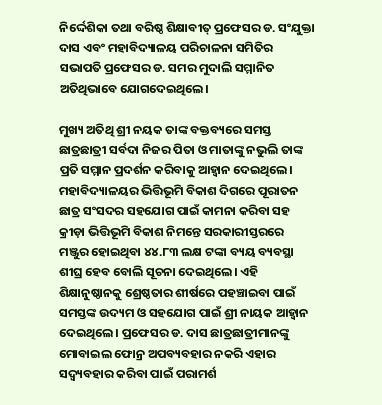ନିର୍ଦ୍ଦେଶିକା ତଥା ବରିଷ୍ଠ ଶିକ୍ଷାବୀତ୍ ପ୍ରଫେସର ଡ. ସଂଯୁକ୍ତା ଦାସ ଏବଂ ମହାବିଦ୍ୟାଳୟ ପରିଚାଳନା ସମିତିର ସଭାପତି ପ୍ରଫେସର ଡ. ସମର ମୁଦାଲି ସମ୍ମାନିତ ଅତିଥିଭାବେ ଯୋଗଦେଇଥିଲେ।

ମୁଖ୍ୟ ଅତିଥି ଶ୍ରୀ ନୟକ ତାଙ୍କ ବକ୍ତବ୍ୟରେ ସମସ୍ତ ଛାତ୍ରଛାତ୍ରୀ ସର୍ବଦା ନିଜର ପିତା ଓ ମାତାଙ୍କୁ ନଭୁଲି ତାଙ୍କ ପ୍ରତି ସମ୍ମାନ ପ୍ରଦର୍ଶନ କରିବାକୁ ଆହ୍ୱାନ ଦେଇଥିଲେ। ମହାବିଦ୍ୟାଳୟର ଭିତ୍ତିଭୂମି ବିକାଶ ଦିଗରେ ପୂରାତନ ଛାତ୍ର ସଂସଦର ସହଯୋଗ ପାଇଁ କାମନା କରିବା ସହ କ୍ରୀଡ଼ା ଭିତ୍ତିଭୂମି ବିକାଶ ନିମନ୍ତେ ସରକାରୀସ୍ତରରେ ମଞ୍ଜୁର ହୋଇଥିବା ୪୪.୮୩ ଲକ୍ଷ ଟଙ୍କା ବ୍ୟୟ ବ୍ୟବସ୍ଥା ଶୀଘ୍ର ହେବ ବୋଲି ସୂଚନା ଦେଇଥିଲେ। ଏହି ଶିକ୍ଷାନୁଷ୍ଠାନକୁ ଶ୍ରେଷ୍ଠତାର ଶୀର୍ଷରେ ପହଞ୍ଚାଇବା ପାଇଁ ସମସ୍ତଙ୍କ ଉଦ୍ୟମ ଓ ସହଯୋଗ ପାଇଁ ଶ୍ରୀ ନାୟକ ଆହ୍ୱାନ ଦେଇଥିଲେ। ପ୍ରଫେସର ଡ. ଦାସ ଛାତ୍ରଛାତ୍ରୀମାନଙ୍କୁ ମୋବାଇଲ ଫୋନ୍ର ଅପବ୍ୟବହାର ନକରି ଏହାର ସଦ୍ବ୍ୟବହାର କରିବା ପାଇଁ ପରାମର୍ଶ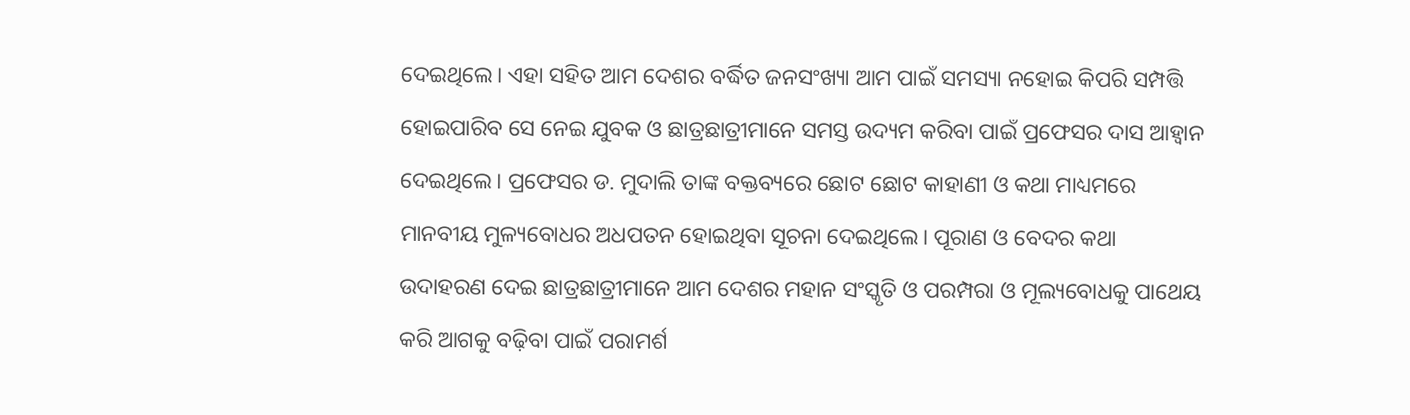ଦେଇଥିଲେ। ଏହା ସହିତ ଆମ ଦେଶର ବର୍ଦ୍ଧିତ ଜନସଂଖ୍ୟା ଆମ ପାଇଁ ସମସ୍ୟା ନହୋଇ କିପରି ସମ୍ପତ୍ତି ହୋଇପାରିବ ସେ ନେଇ ଯୁବକ ଓ ଛାତ୍ରଛାତ୍ରୀମାନେ ସମସ୍ତ ଉଦ୍ୟମ କରିବା ପାଇଁ ପ୍ରଫେସର ଦାସ ଆହ୍ୱାନ ଦେଇଥିଲେ। ପ୍ରଫେସର ଡ. ମୁଦାଲି ତାଙ୍କ ବକ୍ତବ୍ୟରେ ଛୋଟ ଛୋଟ କାହାଣୀ ଓ କଥା ମାଧ୍ୟମରେ ମାନବୀୟ ମୁଳ୍ୟବୋଧର ଅଧପତନ ହୋଇଥିବା ସୂଚନା ଦେଇଥିଲେ। ପୂରାଣ ଓ ବେଦର କଥା ଉଦାହରଣ ଦେଇ ଛାତ୍ରଛାତ୍ରୀମାନେ ଆମ ଦେଶର ମହାନ ସଂସ୍କୃତି ଓ ପରମ୍ପରା ଓ ମୂଲ୍ୟବୋଧକୁ ପାଥେୟ କରି ଆଗକୁ ବଢ଼ିବା ପାଇଁ ପରାମର୍ଶ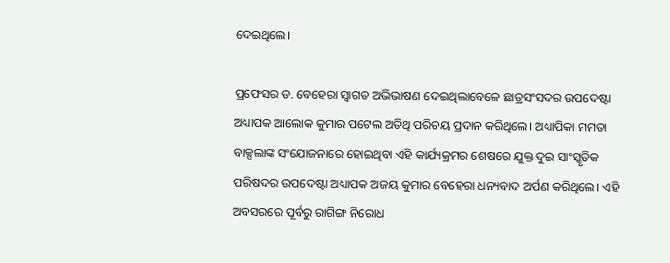ଦେଇଥିଲେ।

ପ୍ରଫେସର ଡ. ବେହେରା ସ୍ୱାଗତ ଅଭିଭାଷଣ ଦେଇଥିଲାବେଳେ ଛାତ୍ରସଂସଦର ଉପଦେଷ୍ଟା ଅଧ୍ୟାପକ ଆଲୋକ କୁମାର ପଟେଲ ଅତିଥି ପରିଚୟ ପ୍ରଦାନ କରିଥିଲେ। ଅଧ୍ୟାପିକା ମମତା ବାକ୍ସଲାଙ୍କ ସଂଯୋଜନାରେ ହୋଇଥିବା ଏହି କାର୍ଯ୍ୟକ୍ରମର ଶେଷରେ ଯୁକ୍ତ ଦୁଇ ସାଂସ୍କୃତିକ ପରିଷଦର ଉପଦେଷ୍ଟା ଅଧ୍ୟାପକ ଅଜୟ କୁମାର ବେହେରା ଧନ୍ୟବାଦ ଅର୍ପଣ କରିଥିଲେ। ଏହି ଅବସରରେ ପୂର୍ବରୁ ରାଗିଙ୍ଗ ନିରୋଧ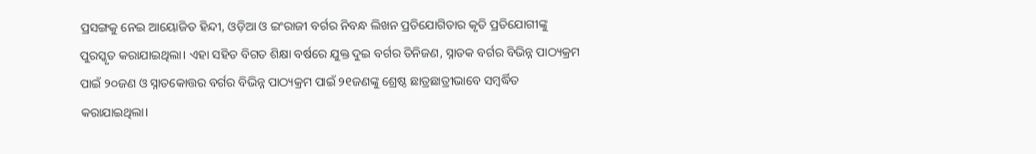ପ୍ରସଙ୍ଗକୁ ନେଇ ଆୟୋଜିତ ହିନ୍ଦୀ, ଓଡ଼ିଆ ଓ ଇଂରାଜୀ ବର୍ଗର ନିବନ୍ଧ ଲିଖନ ପ୍ରତିଯୋଗିତାର କୃତି ପ୍ରତିଯୋଗୀଙ୍କୁ ପୁରସ୍କୃତ କରାଯାଇଥିଲା। ଏହା ସହିତ ବିଗତ ଶିକ୍ଷା ବର୍ଷରେ ଯୁକ୍ତ ଦୁଇ ବର୍ଗର ତିନିଜଣ, ସ୍ନାତକ ବର୍ଗର ବିଭିନ୍ନ ପାଠ୍ୟକ୍ରମ ପାଇଁ ୨୦ଜଣ ଓ ସ୍ନାତକୋତ୍ତର ବର୍ଗର ବିଭିନ୍ନ ପାଠ୍ୟକ୍ରମ ପାଇଁ ୨୧ଜଣଙ୍କୁ ଶ୍ରେଷ୍ଠ ଛାତ୍ରଛାତ୍ରୀଭାବେ ସମ୍ବର୍ଦ୍ଧିତ କରାଯାଇଥିଲା।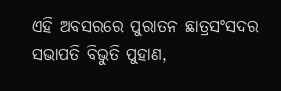ଏହି ଅବସରରେ ପୁରାତନ ଛାତ୍ରସଂସଦର ସଭାପତି ବିଭୁତି ପୁହାଣ,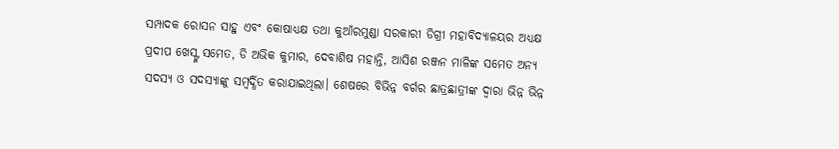ସମ୍ପାଦକ ରୋସନ ସାହୁ ଏବଂ କୋଷାଧ୍ୟକ୍ଷ ତଥା କୁଆଁରମୁଣ୍ଡା ସରକାରୀ ଡିଗ୍ରୀ ମହାବିଦ୍ୟାଳୟର ଅଧ୍ୟକ୍ଷ ପ୍ରଦୀପ ଖେସ୍ଙ୍କ ସମେତ, ଡି ଅଭିକ କୁମାର, ଦେବାଶିଷ ମହାନ୍ତି, ଆସିଶ ରଞ୍ଜନ ମାଳିଙ୍କ ସମେତ ଅନ୍ୟ ସଦସ୍ୟ ଓ ସଦସ୍ୟାଙ୍କୁ ସମ୍ବର୍ଦ୍ଧିତ କରାଯାଇଥିଲା। ଶେଷରେ ବିଭିନ୍ନ ବର୍ଗର ଛାତ୍ରଛାତ୍ରୀଙ୍କ ଦ୍ୱାରା ଭିନ୍ନ ଭିନ୍ନ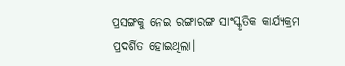ପ୍ରସଙ୍ଗକୁ ନେଇ ରଙ୍ଗାରଙ୍ଗ ସାଂସ୍କୃତିକ କାର୍ଯ୍ୟକ୍ରମ ପ୍ରଦର୍ଶିତ ହୋଇଥିଲା।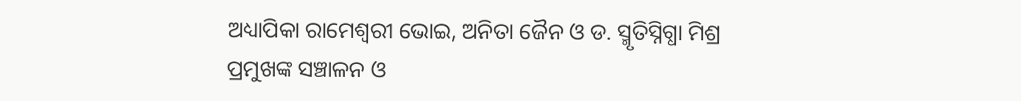ଅଧ୍ୟାପିକା ରାମେଶ୍ୱରୀ ଭୋଇ, ଅନିତା ଜୈନ ଓ ଡ. ସ୍ମୃତିସ୍ନିଗ୍ଧା ମିଶ୍ର ପ୍ରମୁଖଙ୍କ ସଞ୍ଚାଳନ ଓ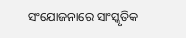ସଂଯୋଜନାରେ ସାଂସ୍କୃତିକ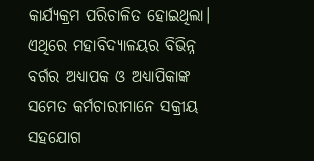କାର୍ଯ୍ୟକ୍ରମ ପରିଚାଳିତ ହୋଇଥିଲା। ଏଥିରେ ମହାବିଦ୍ୟାଳୟର ବିଭିନ୍ନ ବର୍ଗର ଅଧ୍ୟାପକ ଓ ଅଧ୍ୟାପିକାଙ୍କ ସମେତ କର୍ମଚାରୀମାନେ ସକ୍ରୀୟ ସହଯୋଗ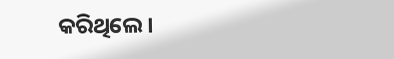କରିଥିଲେ।